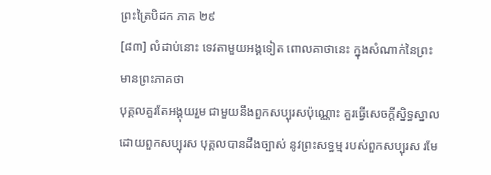ព្រះត្រៃបិដក ភាគ ២៩
[៨៣] លំដាប់នោះ ទេវតាមួយអង្គទៀត ពោលគាថានេះ ក្នុងសំណាក់នៃព្រះមានព្រះភាគថា
បុគ្គលគួរតែអង្គុយរួម ជាមួយនឹងពួកសប្បុរសប៉ុណ្ណោះ គួរធ្វើសេចក្តីស្និទ្ធស្នាល ដោយពួកសប្បុរស បុគ្គលបានដឹងច្បាស់ នូវព្រះសទ្ធម្ម របស់ពួកសប្បុរស រមែ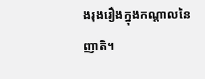ងរុងរឿងក្នុងកណ្តាលនៃញាតិ។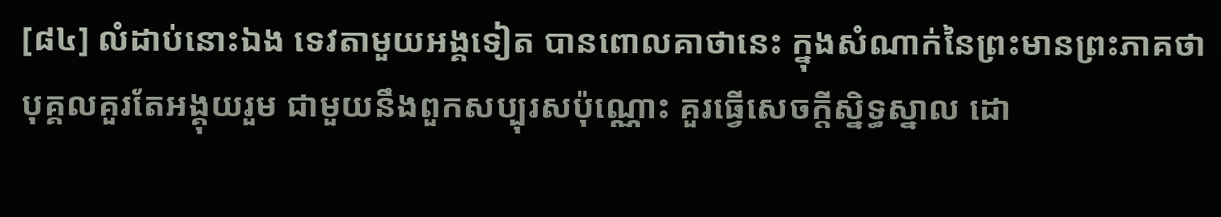[៨៤] លំដាប់នោះឯង ទេវតាមួយអង្គទៀត បានពោលគាថានេះ ក្នុងសំណាក់នៃព្រះមានព្រះភាគថា
បុគ្គលគួរតែអង្គុយរួម ជាមួយនឹងពួកសប្បុរសប៉ុណ្ណោះ គួរធ្វើសេចក្តីស្និទ្ធស្នាល ដោ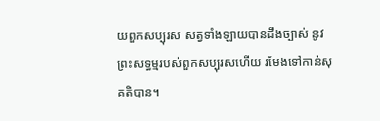យពួកសប្បុរស សត្វទាំងឡាយបានដឹងច្បាស់ នូវព្រះសទ្ធម្មរបស់ពួកសប្បុរសហើយ រមែងទៅកាន់សុគតិបាន។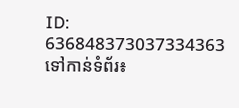ID: 636848373037334363
ទៅកាន់ទំព័រ៖